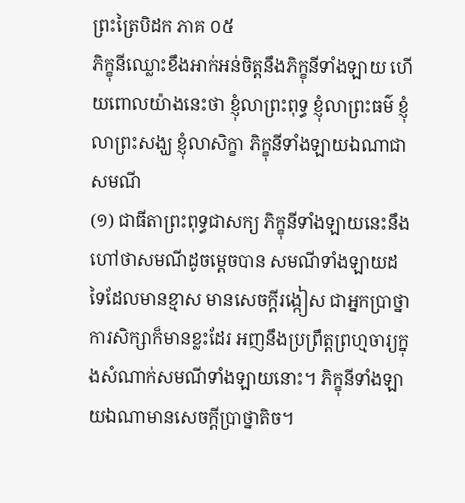ព្រះត្រៃបិដក ភាគ ០៥
ភិក្ខុនីឈ្លោះខឹងអាក់អន់ចិត្តនឹងភិក្ខុនីទាំងឡាយ ហើយពោលយ៉ាងនេះថា ខ្ញុំលាព្រះពុទ្ធ ខ្ញុំលាព្រះធម៌ ខ្ញុំលាព្រះសង្ឃ ខ្ញុំលាសិក្ខា ភិក្ខុនីទាំងឡាយឯណាជាសមណី
(១) ជាធីតាព្រះពុទ្ធជាសក្យ ភិក្ខុនីទាំងឡាយនេះនឹងហៅថាសមណីដូចម្តេចបាន សមណីទាំងឡាយដទៃដែលមានខ្មាស មានសេចក្តីរង្កៀស ជាអ្នកប្រាថ្នាការសិក្សាក៏មានខ្លះដែរ អញនឹងប្រព្រឹត្តព្រហ្មចារ្យក្នុងសំណាក់សមណីទាំងឡាយនោះ។ ភិក្ខុនីទាំងឡាយឯណាមានសេចក្តីប្រាថ្នាតិច។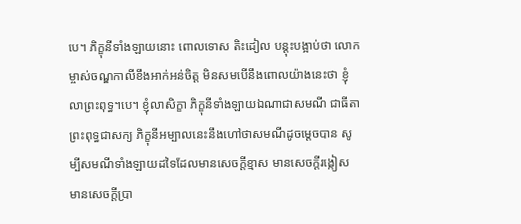បេ។ ភិក្ខុនីទាំងឡាយនោះ ពោលទោស តិះដៀល បន្តុះបង្អាប់ថា លោកម្ចាស់ចណ្ឌកាលីខឹងអាក់អន់ចិត្ត មិនសមបើនឹងពោលយ៉ាងនេះថា ខ្ញុំលាព្រះពុទ្ធ។បេ។ ខ្ញុំលាសិក្ខា ភិក្ខុនីទាំងឡាយឯណាជាសមណី ជាធីតាព្រះពុទ្ធជាសក្យ ភិក្ខុនីអម្បាលនេះនឹងហៅថាសមណីដូចម្តេចបាន សូម្បីសមណីទាំងឡាយដទៃដែលមានសេចក្តីខ្មាស មានសេចក្តីរង្កៀស មានសេចក្តីប្រា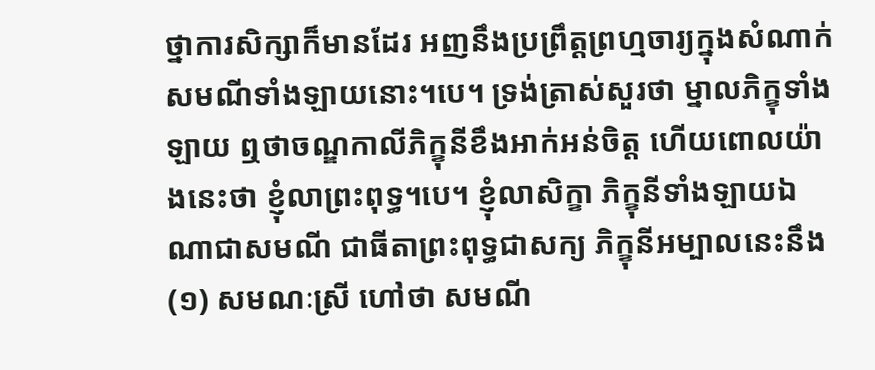ថ្នាការសិក្សាក៏មានដែរ អញនឹងប្រព្រឹត្តព្រហ្មចារ្យក្នុងសំណាក់សមណីទាំងឡាយនោះ។បេ។ ទ្រង់ត្រាស់សួរថា ម្នាលភិក្ខុទាំងឡាយ ឮថាចណ្ឌកាលីភិក្ខុនីខឹងអាក់អន់ចិត្ត ហើយពោលយ៉ាងនេះថា ខ្ញុំលាព្រះពុទ្ធ។បេ។ ខ្ញុំលាសិក្ខា ភិក្ខុនីទាំងឡាយឯណាជាសមណី ជាធីតាព្រះពុទ្ធជាសក្យ ភិក្ខុនីអម្បាលនេះនឹង
(១) សមណៈស្រី ហៅថា សមណី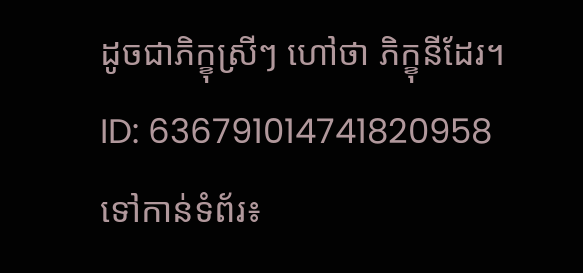ដូចជាភិក្ខុស្រីៗ ហៅថា ភិក្ខុនីដែរ។
ID: 636791014741820958
ទៅកាន់ទំព័រ៖